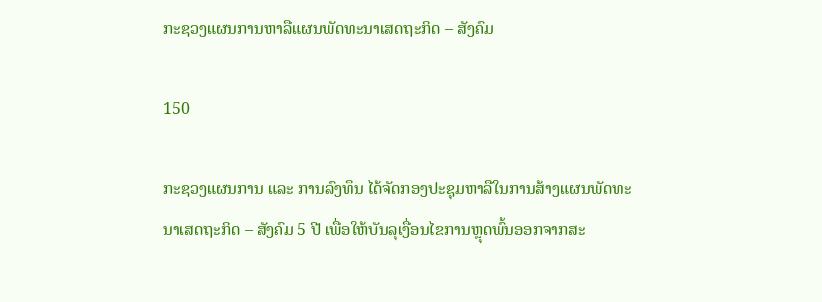ກະຊວງແຜນການຫາລືແຜນພັດທະນາເສດຖະກິດ – ສັງຄົມ

150

ກະຊວງແຜນການ ແລະ ການລົງທຶນ ໄດ້ຈັດກອງປະຊຸມຫາລືໃນການສ້າງແຜນພັດທະນາເສດຖະກິດ – ສັງຄົມ 5 ປີ ເພື່ອໃຫ້ບັນລຸເງື່ອນໄຂການຫຼຸດພົ້ນອອກຈາກສະ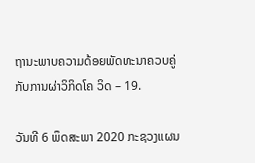ຖານະພາບຄວາມດ້ອຍພັດທະນາຄວບຄູ່ກັບການຜ່າວິກິດໂຄ ວິດ – 19.

ວັນທີ 6 ພຶດສະພາ 2020 ກະຊວງແຜນ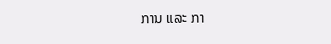ການ ແລະ ກາ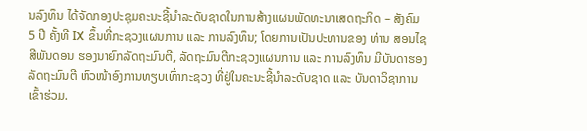ນລົງທຶນ ໄດ້ຈັດກອງປະຊຸມຄະນະຊີ້ນຳລະດັບຊາດໃນການສ້າງແຜນພັດທະນາເສດຖະກິດ – ສັງຄົມ 5 ປີ ຄັ້ງທີ IX ຂຶ້ນທີ່ກະຊວງແຜນການ ແລະ ການລົງທຶນ; ໂດຍການເປັນປະທານຂອງ ທ່ານ ສອນໄຊ ສີພັນດອນ ຮອງນາຍົກລັດຖະມົນຕີ, ລັດຖະມົນຕີກະຊວງແຜນການ ແລະ ການລົງທຶນ ມີບັນດາຮອງລັດຖະມົນຕີ ຫົວໜ້າອົງການທຽບເທົ່າກະຊວງ ທີ່ຢູ່ໃນຄະນະຊີ້ນຳລະດັບຊາດ ແລະ ບັນດາວິຊາການເຂົ້າຮ່ວມ.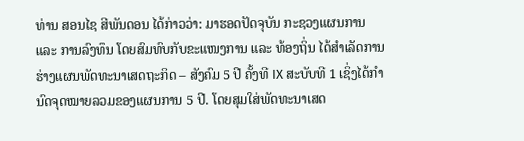ທ່ານ ສອນໄຊ ສີພັນດອນ ໄດ້ກ່າວວ່າ: ມາຮອດປັດຈຸບັນ ກະຊວງແຜນການ ແລະ ການລົງທຶນ ໂດຍສົມທົບກັບຂະແໜງການ ແລະ ທ້ອງຖິ່ນ ໄດ້ສຳເລັດການຮ່າງແຜນພັດທະນາເສດຖະກິດ – ສັງຄົມ 5 ປີ ຄັ້ງທີ IX ສະບັບທີ 1 ເຊິ່ງໄດ້ກໍານົດຈຸດໝາຍລວມຂອງແຜນການ 5 ປີ. ໂດຍສຸມໃສ່ພັດທະນາເສດ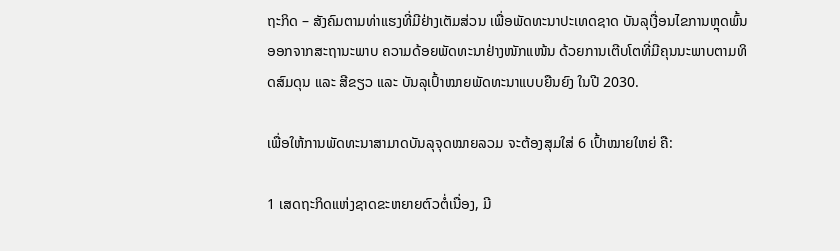ຖະກິດ – ສັງຄົມຕາມທ່າແຮງທີ່ມີຢ່າງເຕັມສ່ວນ ເພື່ອພັດທະນາປະເທດຊາດ ບັນລຸເງື່ອນໄຂການຫຼຸດພົ້ນອອກຈາກສະຖານະພາບ ຄວາມດ້ອຍພັດທະນາຢ່າງໜັກແໜ້ນ ດ້ວຍການເຕີບໂຕທີ່ມີຄຸນນະພາບຕາມທິດສົມດຸນ ແລະ ສີຂຽວ ແລະ ບັນລຸເປົ້າໝາຍພັດທະນາແບບຍືນຍົງ ໃນປີ 2030.

ເພື່ອໃຫ້ການພັດທະນາສາມາດບັນລຸຈຸດໝາຍລວມ ຈະຕ້ອງສຸມໃສ່ 6 ເປົ້າໝາຍໃຫຍ່ ຄື:

1 ເສດຖະກິດແຫ່ງຊາດຂະຫຍາຍຕົວຕໍ່ເນື່ອງ, ມີ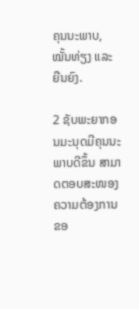ຄຸນນະພາບ, ໝັ້ນທ່ຽງ ແລະ ຍືນຍົງ.

2 ຊັບພະຍາກອນມະນຸດມີຄຸນນະພາບດີຂຶ້ນ ສາມາດຕອບສະໜອງຄວາມຕ້ອງການຂອ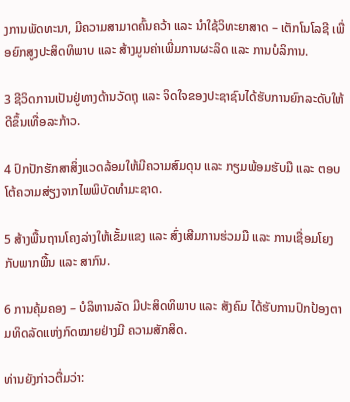ງການພັດທະນາ, ມີຄວາມສາມາດຄົ້ນຄວ້າ ແລະ ນໍາໃຊ້ວິທະຍາສາດ – ເຕັກໂນໂລຊີ ເພື່ອຍົກສູງປະສິດທິພາບ ແລະ ສ້າງມູນຄ່າເພີ່ມການຜະລິດ ແລະ ການບໍລິການ.

3 ຊີວິດການເປັນຢູ່ທາງດ້ານວັດຖຸ ແລະ ຈິດໃຈຂອງປະຊາຊົນໄດ້ຮັບການຍົກລະດັບໃຫ້ດີຂຶ້ນເທື່ອລະກ້າວ.

4 ປົກປັກຮັກສາສິ່ງແວດລ້ອມໃຫ້ມີຄວາມສົມດຸນ ແລະ ກຽມພ້ອມຮັບມື ແລະ ຕອບໂຕ້ຄວາມສ່ຽງຈາກໄພພິບັດທຳມະຊາດ.

5 ສ້າງພື້ນຖານໂຄງລ່າງໃຫ້ເຂັ້ມແຂງ ແລະ ສົ່ງເສີມການຮ່ວມມື ແລະ ການເຊື່ອມໂຍງກັບພາກພື້ນ ແລະ ສາກົນ.

6 ການຄຸ້ມຄອງ – ບໍລິຫານລັດ ມີປະສິດທິພາບ ແລະ ສັງຄົມ ໄດ້ຮັບການປົກປ້ອງຕາມທິດລັດແຫ່ງກົດໝາຍຢ່າງມີ ຄວາມສັກສິດ.

ທ່ານຍັງກ່າວຕື່ມວ່າ: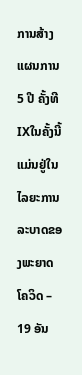ການສ້າງແຜນການ 5 ປີ ຄັ້ງທີ IXໃນຄັ້ງນີ້ແມ່ນຢູ່ໃນໄລຍະການລະບາດຂອງພະຍາດໂຄວິດ – 19 ອັນ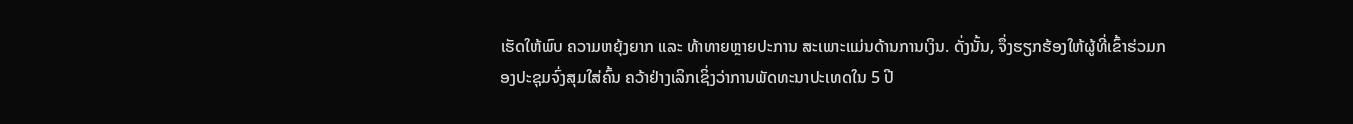ເຮັດໃຫ້ພົບ ຄວາມຫຍຸ້ງຍາກ ແລະ ທ້າທາຍຫຼາຍປະການ ສະເພາະແມ່ນດ້ານການເງິນ. ດັ່ງນັ້ນ, ຈຶ່ງຮຽກຮ້ອງໃຫ້ຜູ້ທີ່ເຂົ້າຮ່ວມກອງປະຊຸມຈົ່ງສຸມໃສ່ຄົ້ນ ຄວ້າຢ່າງເລິກເຊິ່ງວ່າການພັດທະນາປະເທດໃນ 5 ປີ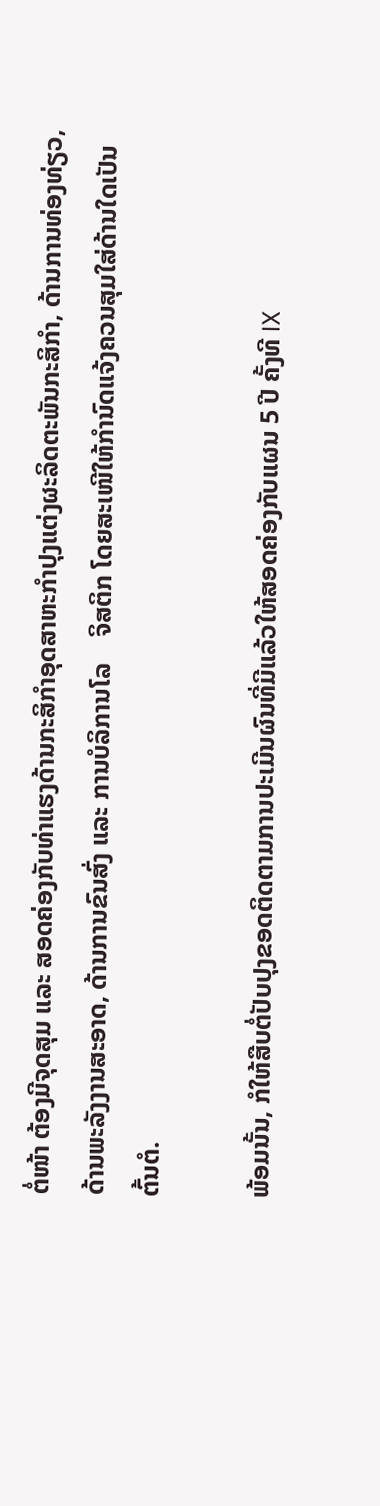ຕໍ່ໜ້າ ຕ້ອງມີຈຸດສຸມ ແລະ ສອດຄ່ອງກັບທ່າແຮງດ້ານກະສິກຳອຸດສາຫະກຳປຸງແຕ່ງຜະລິດຕະພັນກະສິກຳ, ດ້ານການທ່ອງທ່ຽວ, ດ້ານພະລັງງານສະອາດ, ດ້ານການຂົນສົ່ງ ແລະ ການບໍລິການໂລ    ຈິສຕິກ ໂດຍສະເໜີໃຫ້ກຳນົດແຈ້ງຄວນສຸມໃສ່ດ້ານໃດເປັນຕົ້ນຕໍ.

ພ້ອມນັ້ນ, ກໍໃຫ້ສືບຕໍ່ປັບປຸງຂອດຕິດຕາມການປະເມີນຜົນທີ່ມີແລ້ວໃຫ້ສອດຄ່ອງກັບແຜນ 5 ປີ ຄັ້ງທີ IX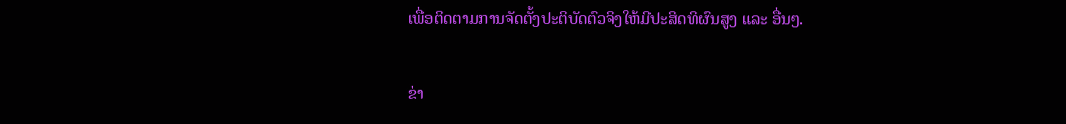ເພື່ອຕິດຕາມການຈັດຕັ້ງປະຕິບັດຕົວຈິງໃຫ້ມີປະສິດທິຜົນສູງ ແລະ ອື່ນໆ.

ຂ່າ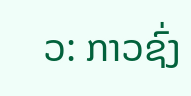ວ: ກາວຊົ່ງ